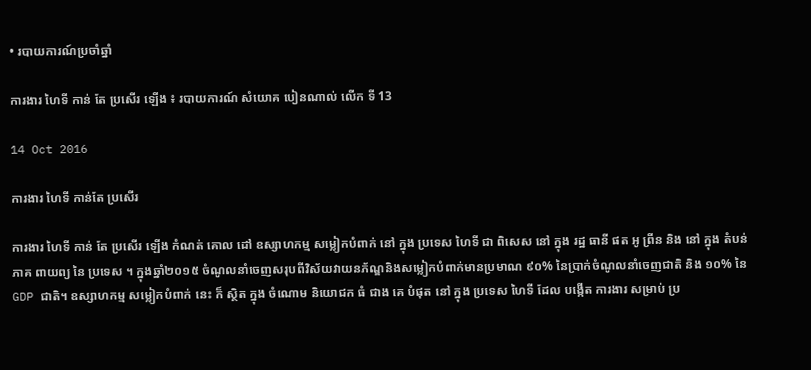• របាយការណ៍ប្រចាំឆ្នាំ

ការងារ ហៃទី កាន់ តែ ប្រសើរ ឡើង ៖ របាយការណ៍ សំយោគ បៀនណាល់ លើក ទី 13

14 Oct 2016

ការងារ ហៃទី កាន់តែ ប្រសើរ

ការងារ ហៃទី កាន់ តែ ប្រសើរ ឡើង កំណត់ គោល ដៅ ឧស្សាហកម្ម សម្លៀកបំពាក់ នៅ ក្នុង ប្រទេស ហៃទី ជា ពិសេស នៅ ក្នុង រដ្ឋ ធានី ផត អូ ព្រីន និង នៅ ក្នុង តំបន់ ភាគ ពាយព្យ នៃ ប្រទេស ។ ក្នុងឆ្នាំ២០១៥ ចំណូលនាំចេញសរុបពីវិស័យវាយនភ័ណ្ឌនិងសម្លៀកបំពាក់មានប្រមាណ ៩០% នៃប្រាក់ចំណូលនាំចេញជាតិ និង ១០% នៃ GDP ជាតិ។ ឧស្សាហកម្ម សម្លៀកបំពាក់ នេះ ក៏ ស្ថិត ក្នុង ចំណោម និយោជក ធំ ជាង គេ បំផុត នៅ ក្នុង ប្រទេស ហៃទី ដែល បង្កើត ការងារ សម្រាប់ ប្រ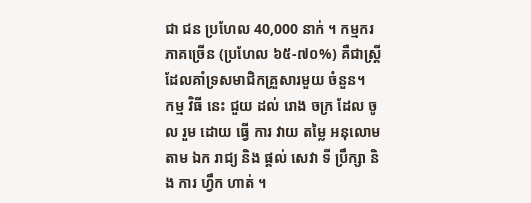ជា ជន ប្រហែល 40,000 នាក់ ។ កម្មករភាគច្រើន (ប្រហែល ៦៥-៧០%) គឺជាស្ត្រីដែលគាំទ្រសមាជិកគ្រួសារមួយ ចំនួន។
កម្ម វិធី នេះ ជួយ ដល់ រោង ចក្រ ដែល ចូល រួម ដោយ ធ្វើ ការ វាយ តម្លៃ អនុលោម តាម ឯក រាជ្យ និង ផ្តល់ សេវា ទី ប្រឹក្សា និង ការ ហ្វឹក ហាត់ ។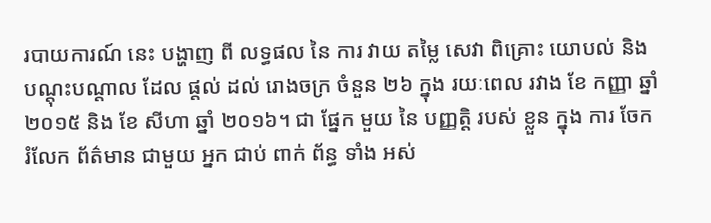របាយការណ៍ នេះ បង្ហាញ ពី លទ្ធផល នៃ ការ វាយ តម្លៃ សេវា ពិគ្រោះ យោបល់ និង បណ្ដុះបណ្ដាល ដែល ផ្ដល់ ដល់ រោងចក្រ ចំនួន ២៦ ក្នុង រយៈពេល រវាង ខែ កញ្ញា ឆ្នាំ ២០១៥ និង ខែ សីហា ឆ្នាំ ២០១៦។ ជា ផ្នែក មួយ នៃ បញ្ញត្តិ របស់ ខ្លួន ក្នុង ការ ចែក រំលែក ព័ត៌មាន ជាមួយ អ្នក ជាប់ ពាក់ ព័ន្ធ ទាំង អស់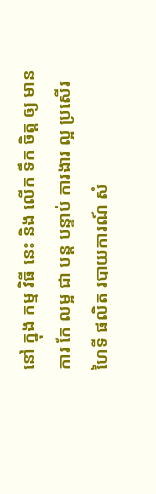នៅ ក្នុង កម្ម វិធី នេះ និង លើក ទឹក ចិត្ត ឲ្យ មាន ការ កែ លម្អ ជា បន្ត បន្ទាប់ ការងារ ល្អ ប្រសើរ ហៃទី ផលិត របាយការណ៍ សំ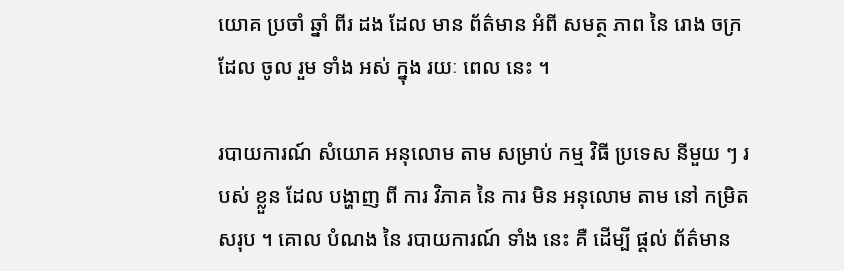យោគ ប្រចាំ ឆ្នាំ ពីរ ដង ដែល មាន ព័ត៌មាន អំពី សមត្ថ ភាព នៃ រោង ចក្រ ដែល ចូល រួម ទាំង អស់ ក្នុង រយៈ ពេល នេះ ។

របាយការណ៍ សំយោគ អនុលោម តាម សម្រាប់ កម្ម វិធី ប្រទេស នីមួយ ៗ របស់ ខ្លួន ដែល បង្ហាញ ពី ការ វិភាគ នៃ ការ មិន អនុលោម តាម នៅ កម្រិត សរុប ។ គោល បំណង នៃ របាយការណ៍ ទាំង នេះ គឺ ដើម្បី ផ្តល់ ព័ត៌មាន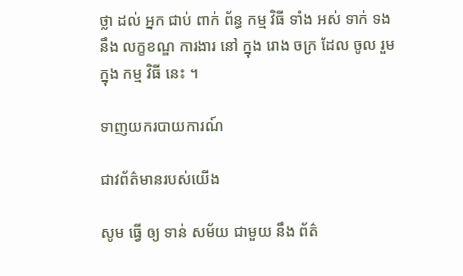ថ្លា ដល់ អ្នក ជាប់ ពាក់ ព័ន្ធ កម្ម វិធី ទាំង អស់ ទាក់ ទង នឹង លក្ខខណ្ឌ ការងារ នៅ ក្នុង រោង ចក្រ ដែល ចូល រួម ក្នុង កម្ម វិធី នេះ ។

ទាញយករបាយការណ៍

ជាវព័ត៌មានរបស់យើង

សូម ធ្វើ ឲ្យ ទាន់ សម័យ ជាមួយ នឹង ព័ត៌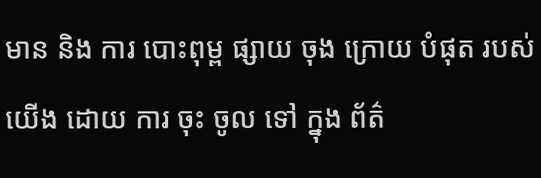មាន និង ការ បោះពុម្ព ផ្សាយ ចុង ក្រោយ បំផុត របស់ យើង ដោយ ការ ចុះ ចូល ទៅ ក្នុង ព័ត៌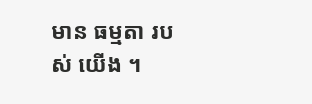មាន ធម្មតា របស់ យើង ។